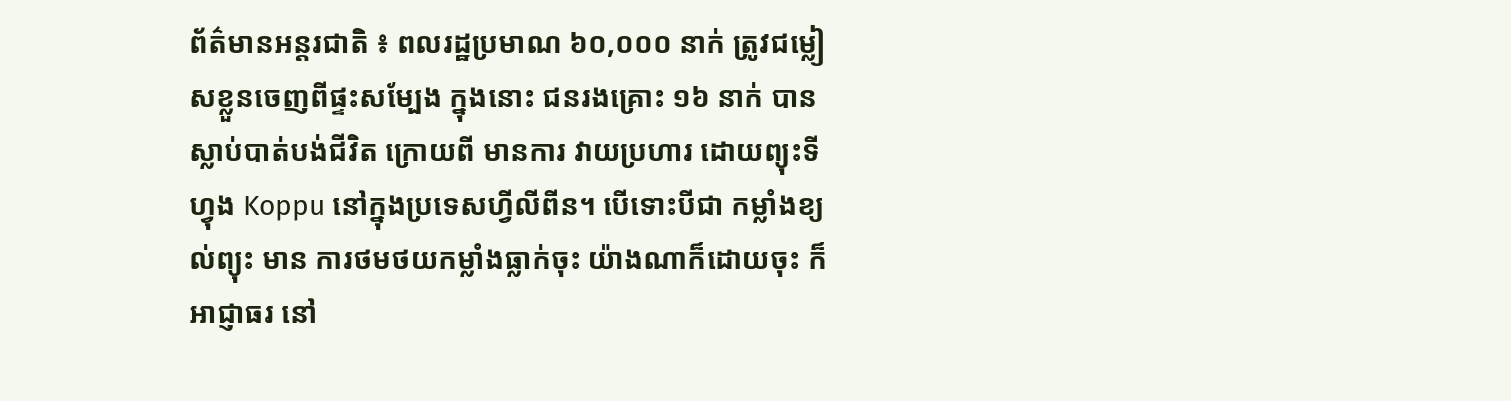ព័ត៌មានអន្តរជាតិ ៖ ពលរដ្ឋប្រមាណ ៦០,០០០ នាក់ ត្រូវជម្លៀសខ្លួនចេញពីផ្ទះសម្បែង ក្នុងនោះ ជនរងគ្រោះ ១៦ នាក់ បានស្លាប់បាត់បង់ជីវិត ក្រោយពី មានការ វាយប្រហារ ដោយព្យុះទីហ្វុង Koppu នៅក្នុងប្រទេសហ្វីលីពីន។ បើទោះបីជា កម្លាំងខ្យល់ព្យុះ មាន ការថមថយកម្លាំងធ្លាក់ចុះ យ៉ាងណាក៏ដោយចុះ ក៏អាជ្ញាធរ នៅ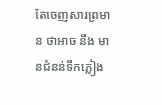តែចេញសារព្រមាន ថាអាច នឹង មានជំនន់ទឹកភ្លៀង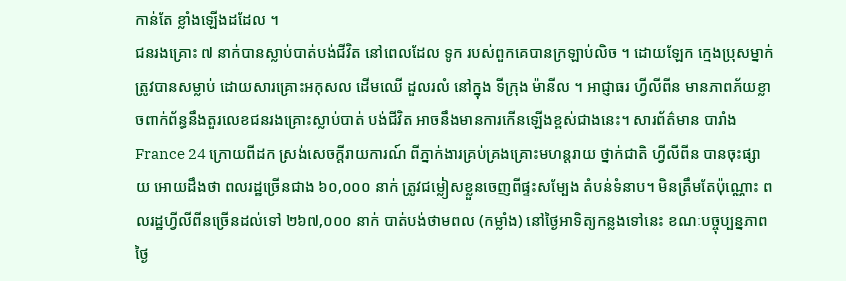កាន់តែ ខ្លាំងឡើងដដែល ។
ជនរងគ្រោះ ៧ នាក់បានស្លាប់បាត់បង់ជីវិត នៅពេលដែល ទូក របស់ពួកគេបានក្រឡាប់លិច ។ ដោយឡែក ក្មេងប្រុសម្នាក់ ត្រូវបានសម្លាប់ ដោយសារគ្រោះអកុសល ដើមឈើ ដួលរលំ នៅក្នុង ទីក្រុង ម៉ានីល ។ អាជ្ញាធរ ហ្វីលីពីន មានភាពភ័យខ្លាចពាក់ព័ន្ធនឹងតួរលេខជនរងគ្រោះស្លាប់បាត់ បង់ជីវិត អាចនឹងមានការកើនឡើងខ្ពស់ជាងនេះ។ សារព័ត៌មាន បារាំង France 24 ក្រោយពីដក ស្រង់សេចក្តីរាយការណ៍ ពីភ្នាក់ងារគ្រប់គ្រងគ្រោះមហន្តរាយ ថ្នាក់ជាតិ ហ្វីលីពីន បានចុះផ្សាយ អោយដឹងថា ពលរដ្ឋច្រើនជាង ៦០,០០០ នាក់ ត្រូវជម្លៀសខ្លួនចេញពីផ្ទះសម្បែង តំបន់ទំនាប។ មិនត្រឹមតែប៉ុណ្ណោះ ពលរដ្ឋហ្វីលីពីនច្រើនដល់ទៅ ២៦៧,០០០ នាក់ បាត់បង់ថាមពល (កម្លាំង) នៅថ្ងៃអាទិត្យកន្លងទៅនេះ ខណៈបច្ចុប្បន្នភាព ថ្ងៃ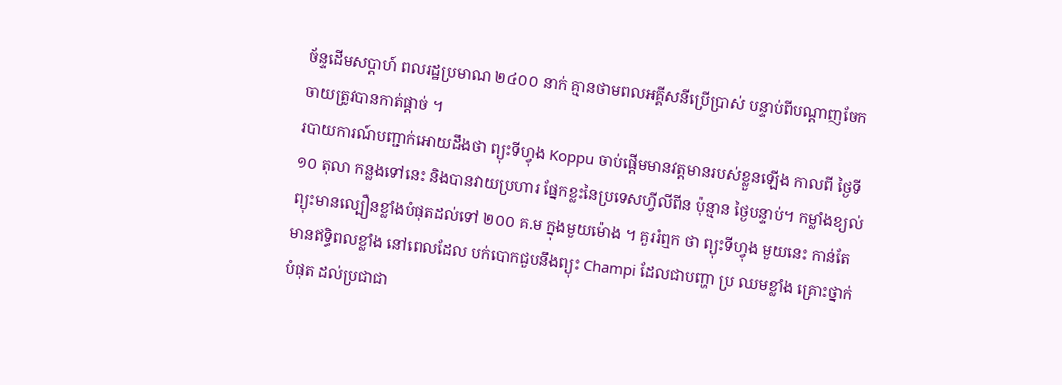ច័ន្ទដើមសប្តាហ៍ ពលរដ្ឋប្រមាណ ២៤០០ នាក់ គ្មានថាមពលអគ្គីសនីប្រើប្រាស់ បន្ទាប់ពីបណ្តាញចែកចាយត្រូវបានកាត់ផ្តាច់ ។
របាយការណ៍បញ្ជាក់អោយដឹងថា ព្យុះទីហ្វុង Koppu ចាប់ផ្តើមមានវត្តមានរបស់ខ្លួនឡើង កាលពី ថ្ងៃទី ១០ តុលា កន្លងទៅនេះ និងបានវាយប្រហារ ផ្នែកខ្លះនៃប្រទេសហ្វីលីពីន ប៉ុន្មាន ថ្ងៃបន្ទាប់។ កម្លាំងខ្យល់ព្យុះមានល្បឿនខ្លាំងបំផុតដល់ទៅ ២០០ គ.ម ក្នុងមួយម៉ោង ។ គួររំឮក ថា ព្យុះទីហ្វុង មួយនេះ កាន់តែមានឥទ្ធិពលខ្លាំង នៅពេលដែល បក់បោកជួបនឹងព្យុះ Champi ដែលជាបញ្ហា ប្រ ឈមខ្លាំង គ្រោះថ្នាក់បំផុត ដល់ប្រជាជា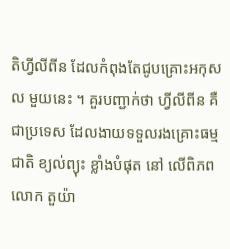តិហ្វីលីពីន ដែលកំពុងតែជូបគ្រោះអកុសល មួយនេះ ។ គួរបញ្ជាក់ថា ហ្វីលីពីន គឺជាប្រទេស ដែលងាយទទួលរងគ្រោះធម្មជាតិ ខ្យល់ព្យុះ ខ្លាំងបំផុត នៅ លើពិភពលោក តួយ៉ា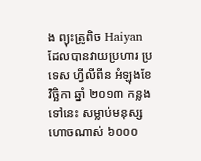ង ព្យុះត្រូពិច Haiyan ដែលបានវាយប្រហារ ប្រទេស ហ្វីលីពីន អំឡុងខែ វិច្ឆិកា ឆ្នាំ ២០១៣ កន្លងទៅនេះ សម្លាប់មនុស្ស ហោចណាស់ ៦០០០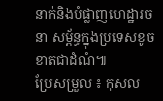នាក់និងបំផ្លាញហេដ្ឋារចនា សម្ព័ន្ធក្នុងប្រទេសខូចខាតជាដំណំ៕
ប្រែសម្រួល ៖ កុសល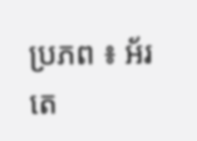ប្រភព ៖ អ័រតេ